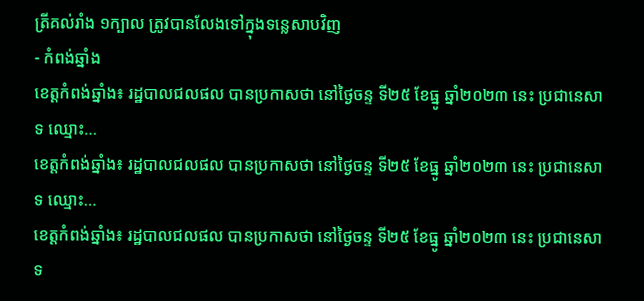ត្រីគល់រាំង ១ក្បាល ត្រូវបានលែងទៅក្នុងទន្លេសាបវិញ
- កំពង់ឆ្នាំង
ខេត្តកំពង់ឆ្នាំង៖ រដ្ឋបាលជលផល បានប្រកាសថា នៅថ្ងៃចន្ទ ទី២៥ ខែធ្នូ ឆ្នាំ២០២៣ នេះ ប្រជានេសាទ ឈ្មោះ…
ខេត្តកំពង់ឆ្នាំង៖ រដ្ឋបាលជលផល បានប្រកាសថា នៅថ្ងៃចន្ទ ទី២៥ ខែធ្នូ ឆ្នាំ២០២៣ នេះ ប្រជានេសាទ ឈ្មោះ…
ខេត្តកំពង់ឆ្នាំង៖ រដ្ឋបាលជលផល បានប្រកាសថា នៅថ្ងៃចន្ទ ទី២៥ ខែធ្នូ ឆ្នាំ២០២៣ នេះ ប្រជានេសាទ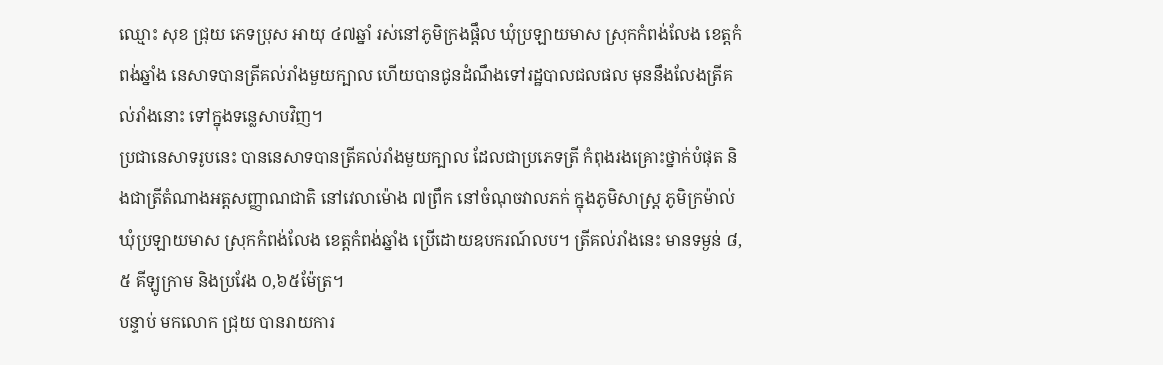ឈ្មោះ សុខ ជ្រុយ ភេទប្រុស អាយុ ៤៧ឆ្នាំ រស់នៅភូមិក្រងផ្តឹល ឃុំប្រឡាយមាស ស្រុកកំពង់លែង ខេត្តកំពង់ឆ្នាំង នេសាទបានត្រីគល់រាំងមួយក្បាល ហើយបានជូនដំណឹងទៅរដ្ឋបាលជលផល មុននឹងលែងត្រីគល់រាំងនោះ ទៅក្នុងទន្លេសាបវិញ។
ប្រជានេសាទរូបនេះ បាននេសាទបានត្រីគល់រាំងមួយក្បាល ដែលជាប្រភេទត្រី កំពុងរងគ្រោះថ្នាក់បំផុត និងជាត្រីតំណាងអត្តសញ្ញាណជាតិ នៅវេលាម៉ោង ៧ព្រឹក នៅចំណុចវាលភក់ ក្នុងភូមិសាស្រ្ត ភូមិក្រម៉ាល់ ឃុំប្រឡាយមាស ស្រុកកំពង់លែង ខេត្តកំពង់ឆ្នាំង ប្រើដោយឧបករណ៍លប។ ត្រីគល់រាំងនេះ មានទម្ងន់ ៨,៥ គីឡូក្រាម និងប្រវែង ០,៦៥ម៉ែត្រ។
បន្ទាប់ មកលោក ជ្រុយ បានរាយការ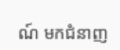ណ៍ មកជំនាញ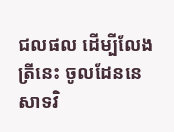ជលផល ដើម្បីលែងត្រីនេះ ចូលដែននេសាទវិ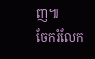ញ៕
ចែករំលែក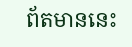ព័តមាននេះ